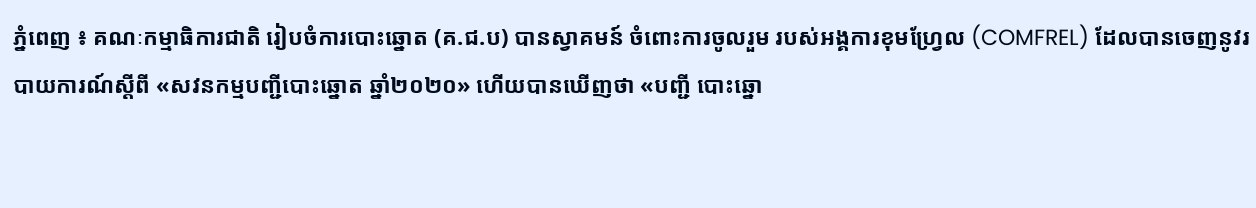ភ្នំពេញ ៖ គណៈកម្មាធិការជាតិ រៀបចំការបោះឆ្នោត (គ.ជ.ប) បានស្វាគមន៍ ចំពោះការចូលរួម របស់អង្គការខុមហ្វ្រែល (COMFREL) ដែលបានចេញនូវរបាយការណ៍ស្ដីពី «សវនកម្មបញ្ជីបោះឆ្នោត ឆ្នាំ២០២០» ហើយបានឃើញថា «បញ្ជី បោះឆ្នោ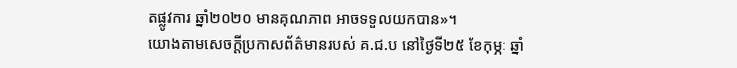តផ្លូវការ ឆ្នាំ២០២០ មានគុណភាព អាចទទួលយកបាន»។
យោងតាមសេចក្ដីប្រកាសព័ត៌មានរបស់ គ.ជ.ប នៅថ្ងៃទី២៥ ខែកុម្ភៈ ឆ្នាំ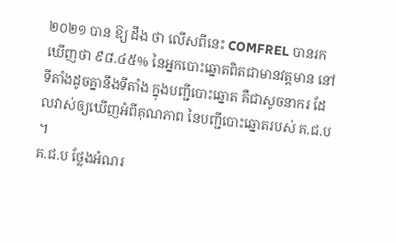២០២១ បាន ឱ្យ ដឹង ថា លើសពីនេះ COMFREL បានរកឃើញថា ៩៨.៤៥% នៃអ្នកបោះឆ្នោតពិតជាមានវត្តមាន នៅទីតាំងដូចគ្នានឹងទីតាំង ក្នុងបញ្ជីបោះឆ្នោត គឺជាសូចនាករ ដែលវាស់ឲ្យឃើញអំពីគុណភាព នៃបញ្ជីបោះឆ្នោតរបស់ គ.ជ.ប ។
គ.ជ.ប ថ្លែងអំណរ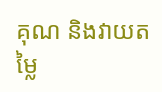គុណ និងវាយតម្លៃ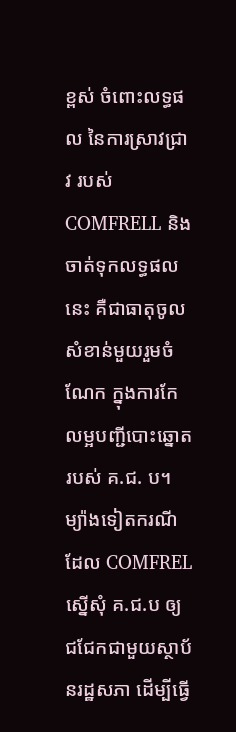ខ្ពស់ ចំពោះលទ្ធផល នៃការស្រាវជ្រាវ របស់ COMFRELL និងចាត់ទុកលទ្ធផល នេះ គឺជាធាតុចូលសំខាន់មួយរួមចំណែក ក្នុងការកែលម្អបញ្ជីបោះឆ្នោត របស់ គ.ជ. ប។
ម្យ៉ាងទៀតករណីដែល COMFREL ស្នើសុំ គ.ជ.ប ឲ្យជជែកជាមួយស្ថាប័នរដ្ឋសភា ដើម្បីធ្វើ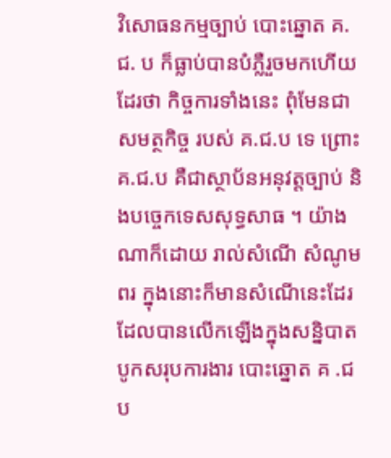វិសោធនកម្មច្បាប់ បោះឆ្នោត គ.ជ. ប ក៏ធ្លាប់បានបំភ្លឺរួចមកហើយដែរថា កិច្ចការទាំងនេះ ពុំមែនជាសមត្ថកិច្ច របស់ គ.ជ.ប ទេ ព្រោះ គ.ជ.ប គឺជាស្ថាប័នអនុវត្តច្បាប់ និងបច្ចេកទេសសុទ្ធសាធ ។ យ៉ាងណាក៏ដោយ រាល់សំណើ សំណូមពរ ក្នុងនោះក៏មានសំណើនេះដែរ ដែលបានលើកឡើងក្នុងសន្និបាតបូកសរុបការងារ បោះឆ្នោត គ .ជ ប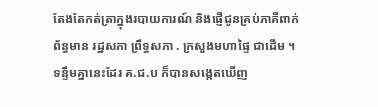តែងតែកត់ត្រាក្នុងរបាយការណ៍ និងផ្ញើជូនគ្រប់ភាគីពាក់ព័ន្ធមាន រដ្ឋសភា ព្រឹទ្ធសភា . ក្រសួងមហាផ្ទៃ ជាដើម ។
ទន្ទឹមគ្នានេះដែរ គ.ជ.ប ក៏បានសង្កេតឃើញ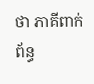ថា ភាគីពាក់ព័ន្ធ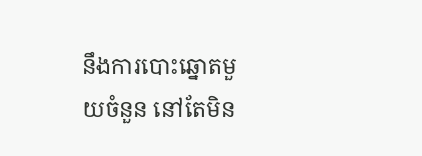នឹងការបោះឆ្នោតមួយចំនួន នៅតែមិន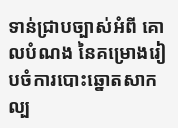ទាន់ជ្រាបច្បាស់អំពី គោលបំណង នៃគម្រោងរៀបចំការបោះឆ្នោតសាកល្ប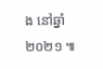ង នៅឆ្នាំ២០២១ ៕